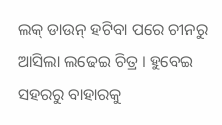ଲକ୍ ଡାଉନ୍ ହଟିବା ପରେ ଚୀନରୁ ଆସିଲା ଲଢେଇ ଚିତ୍ର । ହୁବେଇ ସହରରୁ ବାହାରକୁ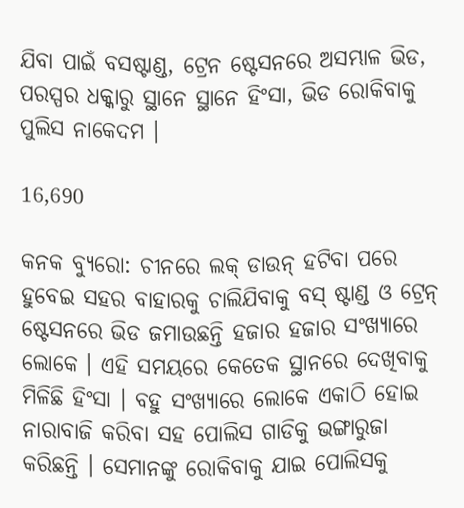ଯିବା ପାଇଁ ବସଷ୍ଟାଣ୍ଡ, ଟ୍ରେନ ଷ୍ଟେସନରେ ଅସମ୍ଭାଳ ଭିଡ, ପରସ୍ପର ଧକ୍କାରୁ ସ୍ଥାନେ ସ୍ଥାନେ ହିଂସା, ଭିଡ ରୋକିବାକୁ ପୁଲିସ ନାକେଦମ ।

16,690

କନକ ବ୍ୟୁରୋ: ଚୀନରେ ଲକ୍ ଡାଉନ୍ ହଟିବା ପରେ ହୁବେଇ ସହର ବାହାରକୁ ଚାଲିଯିବାକୁ ବସ୍ ଷ୍ଟାଣ୍ଡ ଓ ଟ୍ରେନ୍ ଷ୍ଟେସନରେ ଭିଡ ଜମାଉଛନ୍ତି ହଜାର ହଜାର ସଂଖ୍ୟାରେ ଲୋକେ । ଏହି ସମୟରେ କେତେକ ସ୍ଥାନରେ ଦେଖିବାକୁ ମିଳିଛି ହିଂସା । ବହୁ ସଂଖ୍ୟାରେ ଲୋକେ ଏକାଠି ହୋଇ ନାରାବାଜି କରିବା ସହ ପୋଲିସ ଗାଡିକୁ ଭଙ୍ଗାରୁଜା କରିଛନ୍ତି । ସେମାନଙ୍କୁ ରୋକିବାକୁ ଯାଇ ପୋଲିସକୁ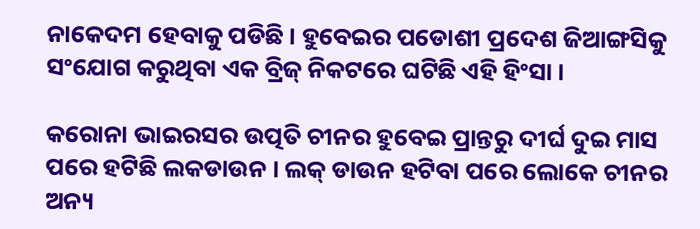ନାକେଦମ ହେବାକୁ ପଡିଛି । ହୁବେଇର ପଡୋଶୀ ପ୍ରଦେଶ ଜିଆଙ୍ଗସିକୁ ସଂଯୋଗ କରୁଥିବା ଏକ ବ୍ରିଜ୍ ନିକଟରେ ଘଟିଛି ଏହି ହିଂସା ।

କରୋନା ଭାଇରସର ଉତ୍ପତି ଚୀନର ହୁବେଇ ପ୍ରାନ୍ତରୁ ଦୀର୍ଘ ଦୁଇ ମାସ ପରେ ହଟିଛି ଲକଡାଉନ । ଲକ୍ ଡାଉନ ହଟିବା ପରେ ଲୋକେ ଚୀନର ଅନ୍ୟ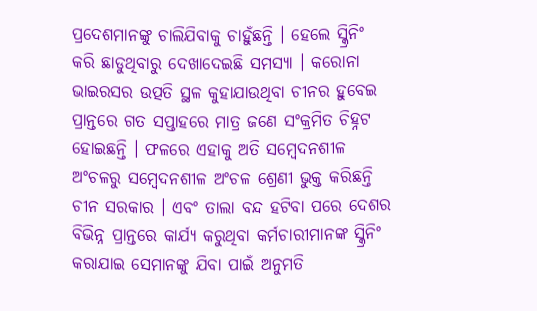ପ୍ରଦେଶମାନଙ୍କୁ ଚାଲିଯିବାକୁ ଚାହୁଁଛନ୍ତି । ହେଲେ ସ୍କ୍ରିନିଂ କରି ଛାଡୁଥିବାରୁ ଦେଖାଦେଇଛି ସମସ୍ୟା । କରୋନା ଭାଇରସର ଉତ୍ପତି ସ୍ଥଳ କୁହାଯାଉଥିବା ଚୀନର ହୁବେଇ ପ୍ରାନ୍ତରେ ଗତ ସପ୍ତାହରେ ମାତ୍ର ଜଣେ ସଂକ୍ରମିତ ଚିହ୍ନଟ ହୋଇଛନ୍ତି । ଫଳରେ ଏହାକୁ ଅତି ସମ୍ବେଦନଶୀଳ ଅଂଚଳରୁ ସମ୍ବେଦନଶୀଳ ଅଂଚଳ ଶ୍ରେଣୀ ଭୁକ୍ତ କରିଛନ୍ତି ଚୀନ ସରକାର । ଏବଂ ତାଲା ବନ୍ଦ ହଟିବା ପରେ ଦେଶର ବିଭିନ୍ନ ପ୍ରାନ୍ତରେ କାର୍ଯ୍ୟ କରୁଥିବା କର୍ମଚାରୀମାନଙ୍କ ସ୍କ୍ରିନିଂ କରାଯାଇ ସେମାନଙ୍କୁ ଯିବା ପାଇଁ ଅନୁମତି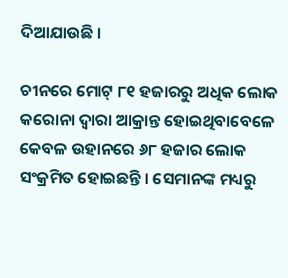ଦିଆଯାଉଛି ।

ଚୀନରେ ମୋଟ୍ ୮୧ ହଜାରରୁ ଅଧିକ ଲୋକ କରୋନା ଦ୍ୱାରା ଆକ୍ରାନ୍ତ ହୋଇଥିବାବେଳେ କେବଳ ଉହାନରେ ୬୮ ହଜାର ଲୋକ ସଂକ୍ରମିତ ହୋଇଛନ୍ତି । ସେମାନଙ୍କ ମଧ୍ୟରୁ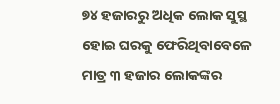୭୪ ହଜାରରୁ ଅଧିକ ଲୋକ ସୁସ୍ଥ ହୋଇ ଘରକୁ ଫେରିଥିବାବେଳେ ମାତ୍ର ୩ ହଜାର ଲୋକଙ୍କର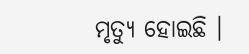ମୃତ୍ୟୁ ହୋଇଛି ।